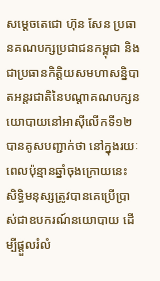សម្ដេចតេជោ ហ៊ុន សែន ប្រធានគណបក្សប្រជាជនកម្ពុជា និងជាប្រធានកិត្តិយសមហាសន្និបាតអន្តរជាតិនៃបណ្តាគណបក្សនយោបាយនៅអាស៊ីលើកទី១២ បានគូសបញ្ជាក់ថា នៅក្នុងរយៈពេលប៉ុន្មានឆ្នាំចុងក្រោយនេះ សិទ្ធិមនុស្សត្រូវបានគេប្រើប្រាស់ជាឧបករណ៍នយោបាយ ដើម្បីផ្តួលរំលំ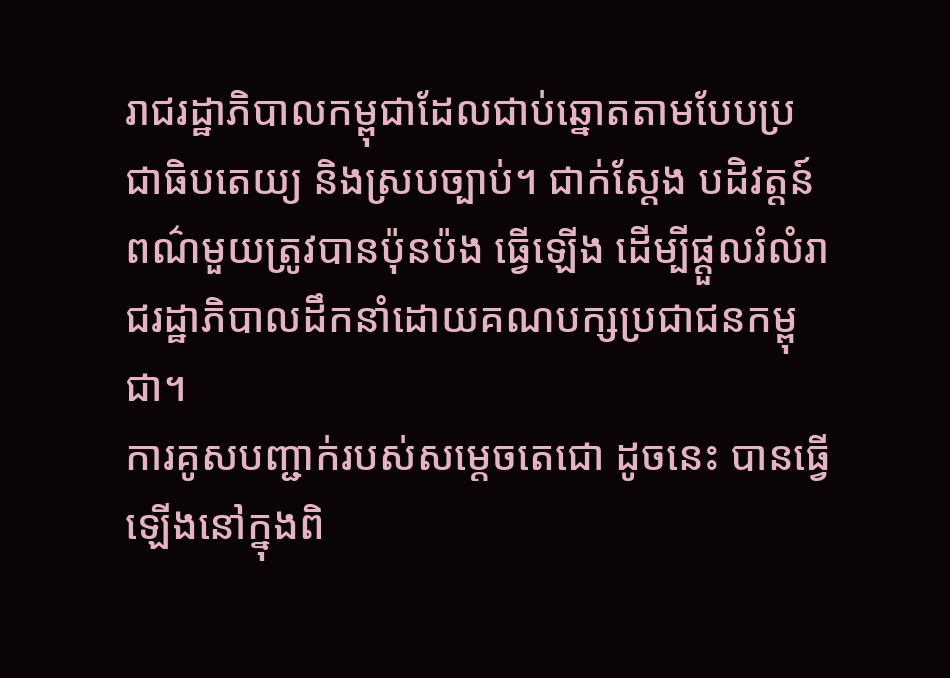រាជរដ្ឋាភិបាលកម្ពុជាដែលជាប់ឆ្នោតតាមបែបប្រជាធិបតេយ្យ និងស្របច្បាប់។ ជាក់ស្តែង បដិវត្តន៍ពណ៌មួយត្រូវបានប៉ុនប៉ង ធ្វើឡើង ដើម្បីផ្តួលរំលំរាជរដ្ឋាភិបាលដឹកនាំដោយគណបក្សប្រជាជនកម្ពុជា។
ការគូសបញ្ជាក់របស់សម្តេចតេជោ ដូចនេះ បានធ្វើឡើងនៅក្នុងពិ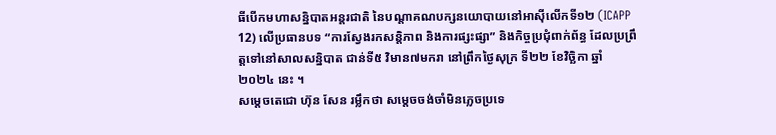ធីបើកមហាសន្និបាតអន្តរជាតិ នៃបណ្តាគណបក្សនយោបាយនៅអាស៊ីលើកទី១២ (ICAPP 12) លើប្រធានបទ “ការស្វែងរកសន្តិភាព និងការផ្សះផ្សា” និងកិច្ចប្រជុំពាក់ព័ន្ធ ដែលប្រព្រឹត្តទៅនៅសាលសន្និបាត ជាន់ទី៥ វិមាន៧មករា នៅព្រឹកថ្ងៃសុក្រ ទី២២ ខែវិច្ឆិកា ឆ្នាំ២០២៤ នេះ ។
សម្ដេចតេជោ ហ៊ុន សែន រម្លឹកថា សម្តេចចង់ចាំមិនភ្លេចប្រទេ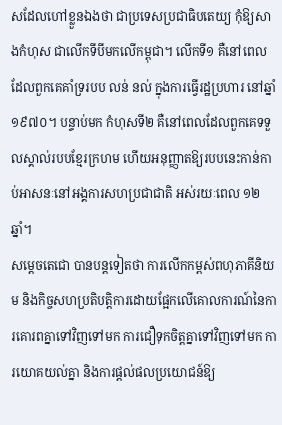សដែលហៅខ្លួនឯងថា ជាប្រទេសប្រជាធិបតេយ្យ កុំឱ្យសាងកំហុស ជាលើកទីបីមកលើកម្ពុជា។ លើកទី១ គឺនៅពេលដែលពួកគេគាំទ្ររបប លន់ នល់ ក្នុងការធ្វើរដ្ឋប្រហារ នៅឆ្នាំ១៩៧០។ បន្ទាប់មក កំហុសទី២ គឺនៅពេលដែលពួកគេទទួលស្គាល់របបខ្មែរក្រហម ហើយអនុញ្ញាតឱ្យរបបនេះកាន់កាប់អាសនៈនៅអង្គការសហប្រជាជាតិ អស់រយៈពេល ១២ឆ្នាំ។
សម្ដេចតេជោ បានបន្តទៀតថា ការលើកកម្ពស់ពហុភាគីនិយម និងកិច្ចសហប្រតិបត្តិការដោយផ្អែកលើគោលការណ៍នៃការគោរពគ្នាទៅវិញទៅមក ការជឿទុកចិត្តគ្នាទៅវិញទៅមក ការយោគយល់គ្នា និងការផ្តល់ផលប្រយោជន៍ឱ្យ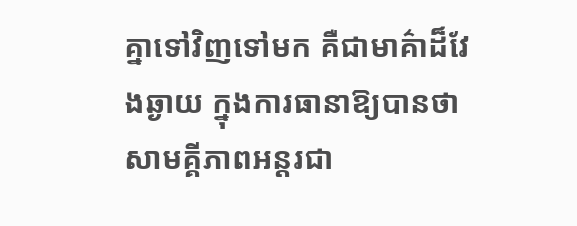គ្នាទៅវិញទៅមក គឺជាមាគ៌ាដ៏វែងឆ្ងាយ ក្នុងការធានាឱ្យបានថា សាមគ្គីភាពអន្តរជា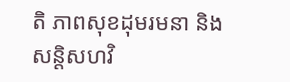តិ ភាពសុខដុមរមនា និងសន្តិសហវិ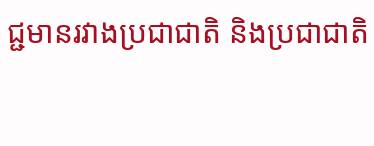ជ្ជមានរវាងប្រជាជាតិ និងប្រជាជាតិ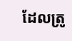ដែលត្រូ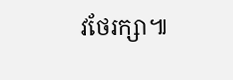វថែរក្សា៕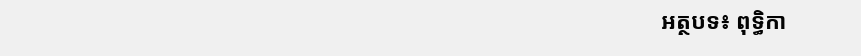អត្ថបទ៖ ពុទ្ធិកា